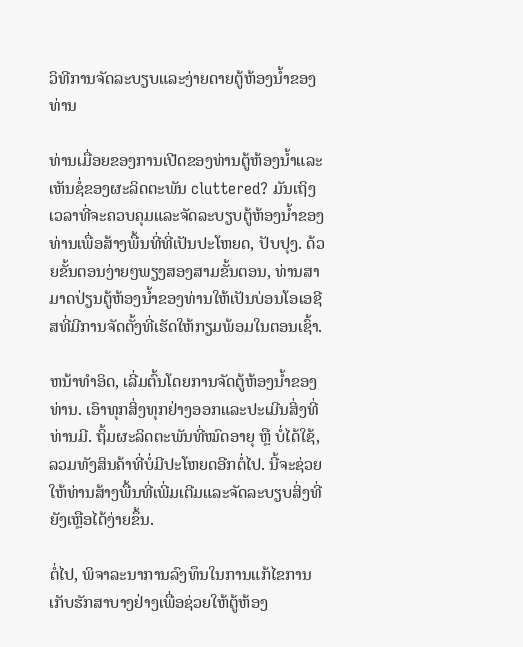ວິທີການຈັດລະບຽບແລະງ່າຍດາຍຕູ້ຫ້ອງນ້ຳຂອງທ່ານ

ທ່ານເມື່ອຍຂອງການເປີດຂອງທ່ານຕູ້ຫ້ອງນ້ຳແລະເຫັນຊໍ່ຂອງຜະລິດຕະພັນ cluttered? ມັນເຖິງເວລາທີ່ຈະຄວບຄຸມແລະຈັດລະບຽບຕູ້ຫ້ອງນ້ຳຂອງທ່ານເພື່ອສ້າງພື້ນທີ່ທີ່ເປັນປະໂຫຍດ, ປັບປຸງ. ດ້ວຍຂັ້ນຕອນງ່າຍໆພຽງສອງສາມຂັ້ນຕອນ, ທ່ານສາມາດປ່ຽນຕູ້ຫ້ອງນ້ຳຂອງທ່ານໃຫ້ເປັນບ່ອນໂອເອຊີສທີ່ມີການຈັດຕັ້ງທີ່ເຮັດໃຫ້ກຽມພ້ອມໃນຕອນເຊົ້າ.

ຫນ້າທໍາອິດ, ເລີ່ມຕົ້ນໂດຍການຈັດຕູ້ຫ້ອງນ້ຳຂອງທ່ານ. ເອົາທຸກສິ່ງທຸກຢ່າງອອກແລະປະເມີນສິ່ງທີ່ທ່ານມີ. ຖິ້ມຜະລິດຕະພັນທີ່ໝົດອາຍຸ ຫຼື ບໍ່ໄດ້ໃຊ້, ລວມທັງສິນຄ້າທີ່ບໍ່ມີປະໂຫຍດອີກຕໍ່ໄປ. ນີ້ຈະຊ່ວຍໃຫ້ທ່ານສ້າງພື້ນທີ່ເພີ່ມເຕີມແລະຈັດລະບຽບສິ່ງທີ່ຍັງເຫຼືອໄດ້ງ່າຍຂຶ້ນ.

ຕໍ່ໄປ, ພິຈາລະນາການລົງທຶນໃນການແກ້ໄຂການເກັບຮັກສາບາງຢ່າງເພື່ອຊ່ວຍໃຫ້ຕູ້ຫ້ອງ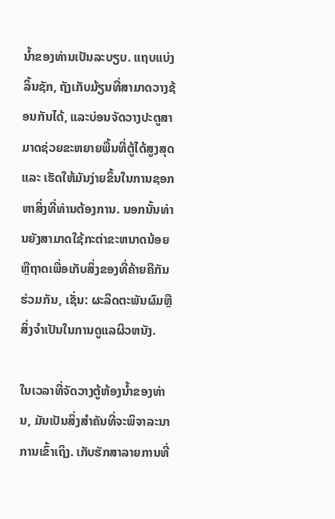ນ້ຳຂອງທ່ານເປັນລະບຽບ. ແຖບແບ່ງລິ້ນຊັກ, ຖັງເກັບມ້ຽນທີ່ສາມາດວາງຊ້ອນກັນໄດ້, ແລະບ່ອນຈັດວາງປະຕູສາມາດຊ່ວຍຂະຫຍາຍພື້ນທີ່ຕູ້ໄດ້ສູງສຸດ ແລະ ເຮັດໃຫ້ມັນງ່າຍຂຶ້ນໃນການຊອກຫາສິ່ງທີ່ທ່ານຕ້ອງການ. ນອກນັ້ນທ່ານຍັງສາມາດໃຊ້ກະຕ່າຂະຫນາດນ້ອຍຫຼືຖາດເພື່ອເກັບສິ່ງຂອງທີ່ຄ້າຍຄືກັນຮ່ວມກັນ, ເຊັ່ນ: ຜະລິດຕະພັນຜົມຫຼືສິ່ງຈໍາເປັນໃນການດູແລຜິວຫນັງ.

ໃນເວລາທີ່ຈັດວາງຕູ້ຫ້ອງນ້ຳຂອງທ່ານ, ມັນເປັນສິ່ງສໍາຄັນທີ່ຈະພິຈາລະນາການເຂົ້າເຖິງ. ເກັບຮັກສາລາຍການທີ່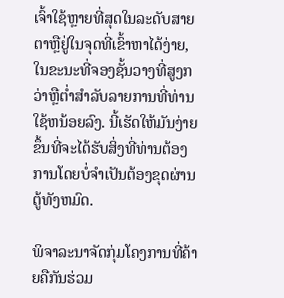ເຈົ້າໃຊ້ຫຼາຍທີ່ສຸດໃນລະດັບສາຍຕາຫຼືຢູ່ໃນຈຸດທີ່ເຂົ້າຫາໄດ້ງ່າຍ, ໃນຂະນະທີ່ຈອງຊັ້ນວາງທີ່ສູງກວ່າຫຼືຕ່ຳສໍາລັບລາຍການທີ່ທ່ານໃຊ້ຫນ້ອຍລົງ. ນີ້ເຮັດໃຫ້ມັນງ່າຍຂຶ້ນທີ່ຈະໄດ້ຮັບສິ່ງທີ່ທ່ານຕ້ອງການໂດຍບໍ່ຈໍາເປັນຕ້ອງຂຸດຜ່ານຕູ້ທັງຫມົດ.

ພິຈາລະນາຈັດກຸ່ມໂຄງການທີ່ຄ້າຍຄືກັນຮ່ວມ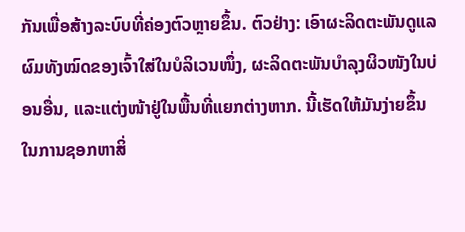ກັນເພື່ອສ້າງລະບົບທີ່ຄ່ອງຕົວຫຼາຍຂຶ້ນ. ຕົວຢ່າງ: ເອົາຜະລິດຕະພັນດູແລຜົມທັງໝົດຂອງເຈົ້າໃສ່ໃນບໍລິເວນໜຶ່ງ, ຜະລິດຕະພັນບຳລຸງຜິວໜັງໃນບ່ອນອື່ນ, ແລະແຕ່ງໜ້າຢູ່ໃນພື້ນທີ່ແຍກຕ່າງຫາກ. ນີ້ເຮັດໃຫ້ມັນງ່າຍຂຶ້ນໃນການຊອກຫາສິ່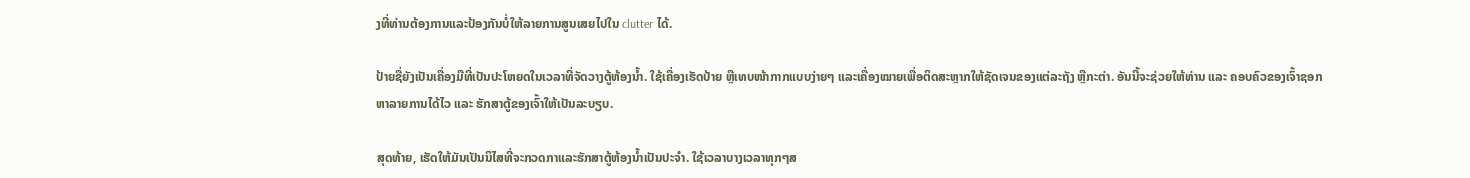ງທີ່ທ່ານຕ້ອງການແລະປ້ອງກັນບໍ່ໃຫ້ລາຍການສູນເສຍໄປໃນ clutter ໄດ້.

ປ້າຍຊື່ຍັງເປັນເຄື່ອງມືທີ່ເປັນປະໂຫຍດໃນເວລາທີ່ຈັດວາງຕູ້ຫ້ອງນ້ຳ. ໃຊ້ເຄື່ອງເຮັດປ້າຍ ຫຼືເທບໜ້າກາກແບບງ່າຍໆ ແລະເຄື່ອງໝາຍເພື່ອຕິດສະຫຼາກໃຫ້ຊັດເຈນຂອງແຕ່ລະຖັງ ຫຼືກະຕ່າ. ອັນນີ້ຈະຊ່ວຍໃຫ້ທ່ານ ແລະ ຄອບຄົວຂອງເຈົ້າຊອກຫາລາຍການໄດ້ໄວ ແລະ ຮັກສາຕູ້ຂອງເຈົ້າໃຫ້ເປັນລະບຽບ.

ສຸດທ້າຍ, ເຮັດໃຫ້ມັນເປັນນິໄສທີ່ຈະກວດກາແລະຮັກສາຕູ້ຫ້ອງນ້ຳເປັນປະຈໍາ. ໃຊ້ເວລາບາງເວລາທຸກໆສ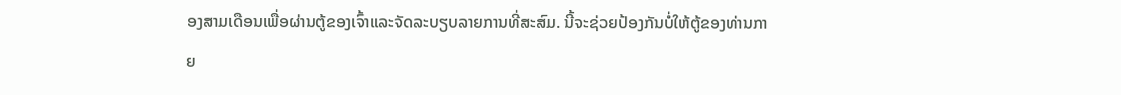ອງສາມເດືອນເພື່ອຜ່ານຕູ້ຂອງເຈົ້າແລະຈັດລະບຽບລາຍການທີ່ສະສົມ. ນີ້ຈະຊ່ວຍປ້ອງກັນບໍ່ໃຫ້ຕູ້ຂອງທ່ານກາຍ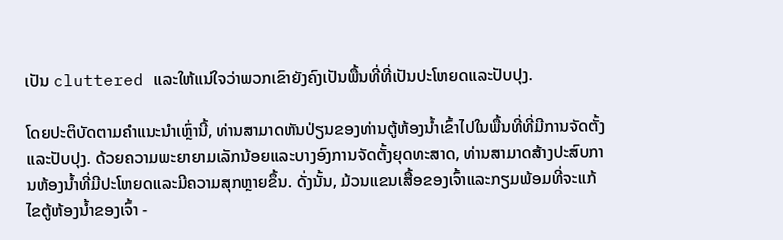ເປັນ cluttered ແລະໃຫ້ແນ່ໃຈວ່າພວກເຂົາຍັງຄົງເປັນພື້ນທີ່ທີ່ເປັນປະໂຫຍດແລະປັບປຸງ.

ໂດຍປະຕິບັດຕາມຄໍາແນະນໍາເຫຼົ່ານີ້, ທ່ານສາມາດຫັນປ່ຽນຂອງທ່ານຕູ້ຫ້ອງນ້ຳເຂົ້າໄປໃນພື້ນທີ່ທີ່ມີການຈັດຕັ້ງແລະປັບປຸງ. ດ້ວຍຄວາມພະຍາຍາມເລັກນ້ອຍແລະບາງອົງການຈັດຕັ້ງຍຸດທະສາດ, ທ່ານສາມາດສ້າງປະສົບການຫ້ອງນ້ຳທີ່ມີປະໂຫຍດແລະມີຄວາມສຸກຫຼາຍຂຶ້ນ. ດັ່ງນັ້ນ, ມ້ວນແຂນເສື້ອຂອງເຈົ້າແລະກຽມພ້ອມທີ່ຈະແກ້ໄຂຕູ້ຫ້ອງນ້ຳຂອງເຈົ້າ -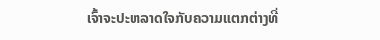ເຈົ້າຈະປະຫລາດໃຈກັບຄວາມແຕກຕ່າງທີ່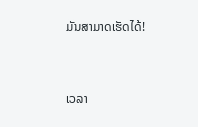ມັນສາມາດເຮັດໄດ້!


ເວລາ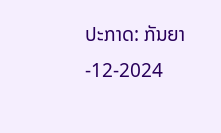ປະກາດ: ກັນຍາ-12-2024